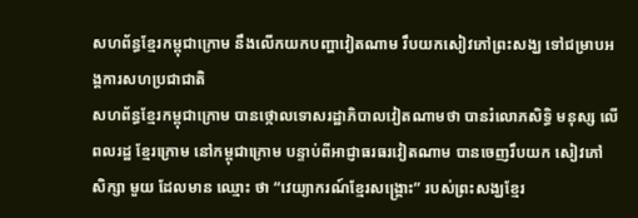សហព័ន្ធខ្មែរកម្ពុជាក្រោម នឹងលើកយកបញ្ហាវៀតណាម រឹបយកសៀវភៅព្រះសង្ឃ ទៅជម្រាបអង្គការសហប្រជាជាតិ
សហព័ន្ធខ្មែរកម្ពុជាក្រោម បានថ្កោលទោសរដ្ឋាភិបាលវៀតណាមថា បានរំលោភសិទ្ធិ មនុស្ស លើពលរដ្ឋ ខ្មែរក្រោម នៅកម្ពុជាក្រោម បន្ទាប់ពីអាជ្ញាធរធរវៀតណាម បានចេញរឹបយក សៀវភៅ សិក្សា មួយ ដែលមាន ឈ្មោះ ថា “វេយ្យាករណ៍ខ្មែរសង្គ្រោះ” របស់ព្រះសង្ឃខ្មែរ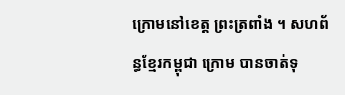ក្រោមនៅខេត្ត ព្រះត្រពាំង ។ សហព័ន្ធខ្មែរកម្ពុជា ក្រោម បានចាត់ទុ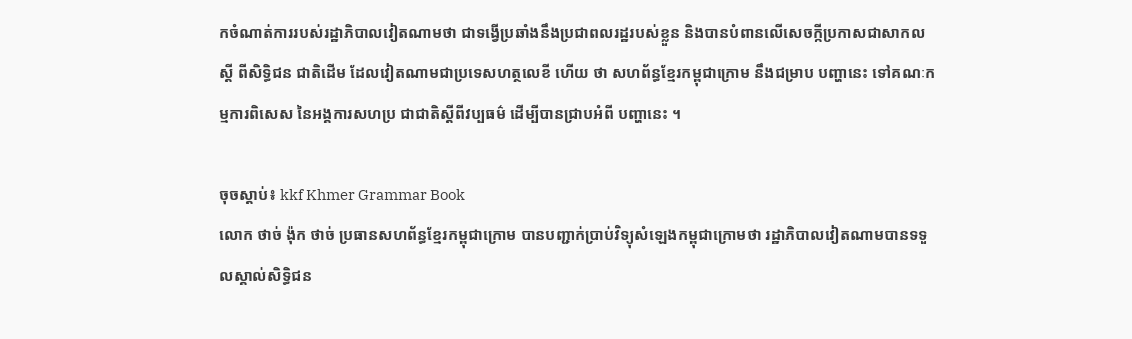កចំណាត់ការរបស់រដ្ឋាភិបាលវៀតណាមថា ជាទង្វើប្រឆាំងនឹងប្រជាពលរដ្ឋរបស់ខ្លួន និងបានបំពានលើសេចក្កីប្រកាសជាសាកលស្ដី ពីសិទ្ធិជន ជាតិដើម ដែលវៀតណាមជាប្រទេសហត្ថលេខី ហើយ ថា សហព័ន្ធខ្មែរកម្ពុជាក្រោម នឹងជម្រាប បញ្ហានេះ ទៅគណៈកម្មការពិសេស នៃអង្គការសហប្រ ជាជាតិស្ដីពីវប្បធម៌ ដើម្បីបានជ្រាបអំពី បញ្ហានេះ ។

ចុចស្ដាប់៖ kkf Khmer Grammar Book
លោក ថាច់ ង៉ុក ថាច់ ប្រធានសហព័ន្ធខ្មែរកម្ពុជាក្រោម បានបញ្ជាក់ប្រាប់វិទ្យុសំឡេងកម្ពុជាក្រោមថា រដ្ឋាភិបាលវៀតណាមបានទទួលស្គាល់សិទ្ធិជន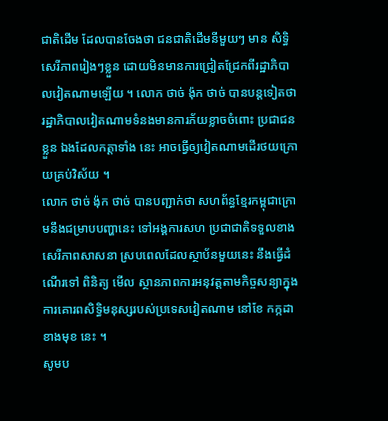ជាតិដើម ដែលបានចែងថា ជនជាតិដើមនីមួយៗ មាន សិទ្ធិសេរីភាពរៀងៗខ្លួន ដោយមិនមានការជ្រៀតជ្រែកពីរដ្ឋាភិបាលវៀតណាមឡើយ ។ លោក ថាច់ ង៉ុក ថាច់ បានបន្តទៀតថា រដ្ឋាភិបាលវៀតណាមទំនងមានការភ័យខ្លាចចំពោះ ប្រជាជនខ្លួន ឯងដែលកត្តាទាំង នេះ អាចធ្វើឲ្យវៀតណាមដើរថយក្រោយគ្រប់វិស័យ ។
លោក ថាច់ ង៉ុក ថាច់ បានបញ្ជាក់ថា សហព័ន្ធខ្មែរកម្ពុជាក្រោមនឹងជម្រាបបញ្ហានេះ ទៅអង្គការសហ ប្រជាជាតិទទួលខាងសេរីភាពសាសនា ស្របពេលដែលស្ថាប័នមួយនេះ នឹងធ្វើដំណើរទៅ ពិនិត្យ មើល ស្ថានភាពការអនុវត្តតាមកិច្ចសន្យាក្នុងការគោរពសិទ្ធិមនុស្សរបស់ប្រទេសវៀតណាម នៅខែ កក្កដា ខាងមុខ នេះ ។
សូមប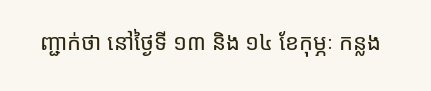ញ្ជាក់ថា នៅថ្ងៃទី ១៣ និង ១៤ ខែកុម្ភៈ កន្លង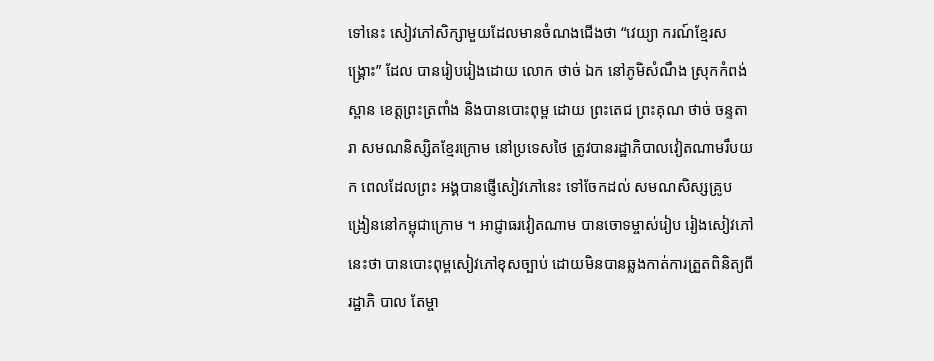ទៅនេះ សៀវភៅសិក្សាមួយដែលមានចំណងជើងថា “វេយ្យា ករណ៍ខ្មែរសង្គ្រោះ” ដែល បានរៀបរៀងដោយ លោក ថាច់ ឯក នៅភូមិសំណឹង ស្រុកកំពង់ស្ពាន ខេត្តព្រះត្រពាំង និងបានបោះពុម្ព ដោយ ព្រះតេជ ព្រះគុណ ថាច់ ចន្ទតារា សមណនិស្សិតខ្មែរក្រោម នៅប្រទេសថៃ ត្រូវបានរដ្ឋាភិបាលវៀតណាមរឹបយក ពេលដែលព្រះ អង្គបានផ្ញើសៀវភៅនេះ ទៅចែកដល់ សមណសិស្សគ្រូបង្រៀននៅកម្ពុជាក្រោម ។ អាជ្ញាធរវៀតណាម បានចោទម្ចាស់រៀប រៀងសៀវភៅនេះថា បានបោះពុម្ពសៀវភៅខុសច្បាប់ ដោយមិនបានឆ្លងកាត់ការត្រួតពិនិត្យពី រដ្ឋាភិ បាល តែម្ចា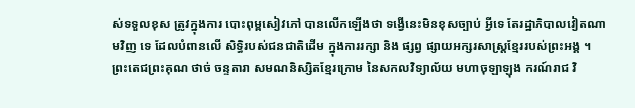ស់ទទួលខុស ត្រូវក្នុងការ បោះពុម្ពសៀវភៅ បានលើកឡើងថា ទង្វើនេះមិនខុសច្បាប់ អ្វីទេ តែរដ្ឋាភិបាលវៀតណាមវិញ ទេ ដែលបំពានលើ សិទ្ធិរបស់ជនជាតិដើម ក្នុងការរក្សា និង ផ្សព្វ ផ្សាយអក្សរសាស្ត្រខ្មែររបស់ព្រះអង្គ ។
ព្រះតេជព្រះគុណ ថាច់ ចន្ទតារា សមណនិស្សិតខ្មែរក្រោម នៃសកលវិទ្យាល័យ មហាចុឡាឡុង ករណ៍រាជ វិ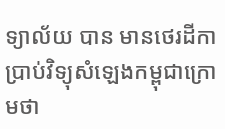ទ្យាល័យ បាន មានថេរដីកា ប្រាប់វិទ្យុសំឡេងកម្ពុជាក្រោមថា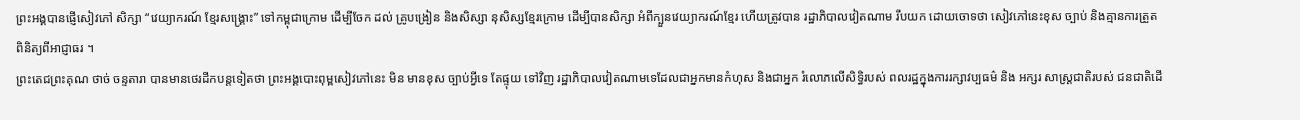ព្រះអង្គបានផ្ញើសៀវភៅ សិក្សា “វេយ្យាករណ៍ ខ្មែរសង្គ្រោះ” ទៅកម្ពុជាក្រោម ដើម្បីចែក ដល់ គ្រូបង្រៀន និងសិស្សា នុសិស្សខ្មែរក្រោម ដើម្បីបានសិក្សា អំពីក្បួនវេយ្យាករណ៍ខ្មែរ ហើយត្រូវបាន រដ្ឋាភិបាលវៀតណាម រឹបយក ដោយចោទថា សៀវភៅនេះខុស ច្បាប់ និងគ្មានការត្រួតពិនិត្យពីអាជ្ញាធរ ។
ព្រះតេជព្រះគុណ ថាច់ ចន្ទតារា បានមានថេរដីកបន្តទៀតថា ព្រះអង្គបោះពុម្ពសៀវភៅនេះ មិន មានខុស ច្បាប់អ្វីទេ តែផ្ទុយ ទៅវិញ រដ្ឋាភិបាលវៀតណាមទេដែលជាអ្នកមានកំហុស និងជាអ្នក រំលោភលើសិទ្ធិរបស់ ពលរដ្ឋក្នុងការរក្សាវប្បធម៌ និង អក្សរ សាស្ត្រជាតិរបស់ ជនជាតិដើ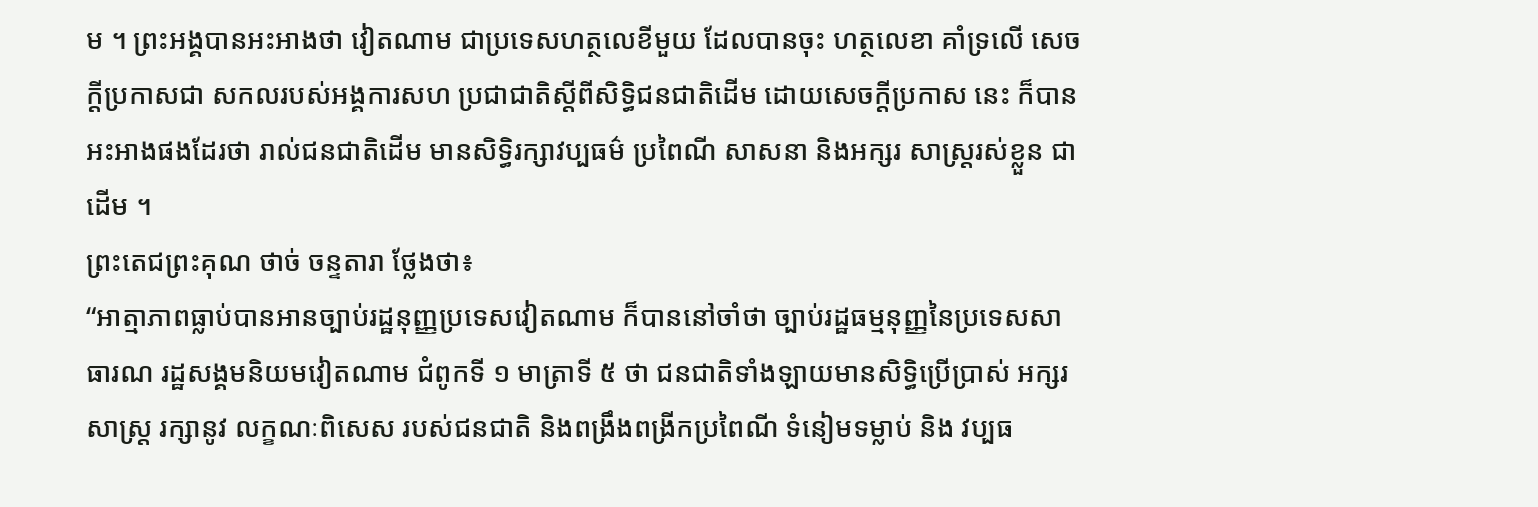ម ។ ព្រះអង្គបានអះអាងថា វៀតណាម ជាប្រទេសហត្ថលេខីមួយ ដែលបានចុះ ហត្ថលេខា គាំទ្រលើ សេចក្ដីប្រកាសជា សកលរបស់អង្គការសហ ប្រជាជាតិស្ដីពីសិទ្ធិជនជាតិដើម ដោយសេចក្ដីប្រកាស នេះ ក៏បានអះអាងផងដែរថា រាល់ជនជាតិដើម មានសិទ្ធិរក្សាវប្បធម៌ ប្រពៃណី សាសនា និងអក្សរ សាស្ត្ររស់ខ្លួន ជាដើម ។
ព្រះតេជព្រះគុណ ថាច់ ចន្ទតារា ថ្លែងថា៖
“អាត្មាភាពធ្លាប់បានអានច្បាប់រដ្ឋនុញ្ញប្រទេសវៀតណាម ក៏បាននៅចាំថា ច្បាប់រដ្ឋធម្មនុញ្ញនៃប្រទេសសា ធារណ រដ្ឋសង្គមនិយមវៀតណាម ជំពូកទី ១ មាត្រាទី ៥ ថា ជនជាតិទាំងឡាយមានសិទ្ធិប្រើប្រាស់ អក្សរ សាស្ត្រ រក្សានូវ លក្ខណៈពិសេស របស់ជនជាតិ និងពង្រឹងពង្រីកប្រពៃណី ទំនៀមទម្លាប់ និង វប្បធ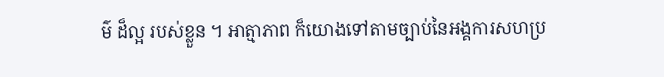ម៌ ដ៏ល្អ របស់ខ្លួន ។ អាត្មាភាព ក៏យោងទៅតាមច្បាប់នៃអង្គការសហប្រ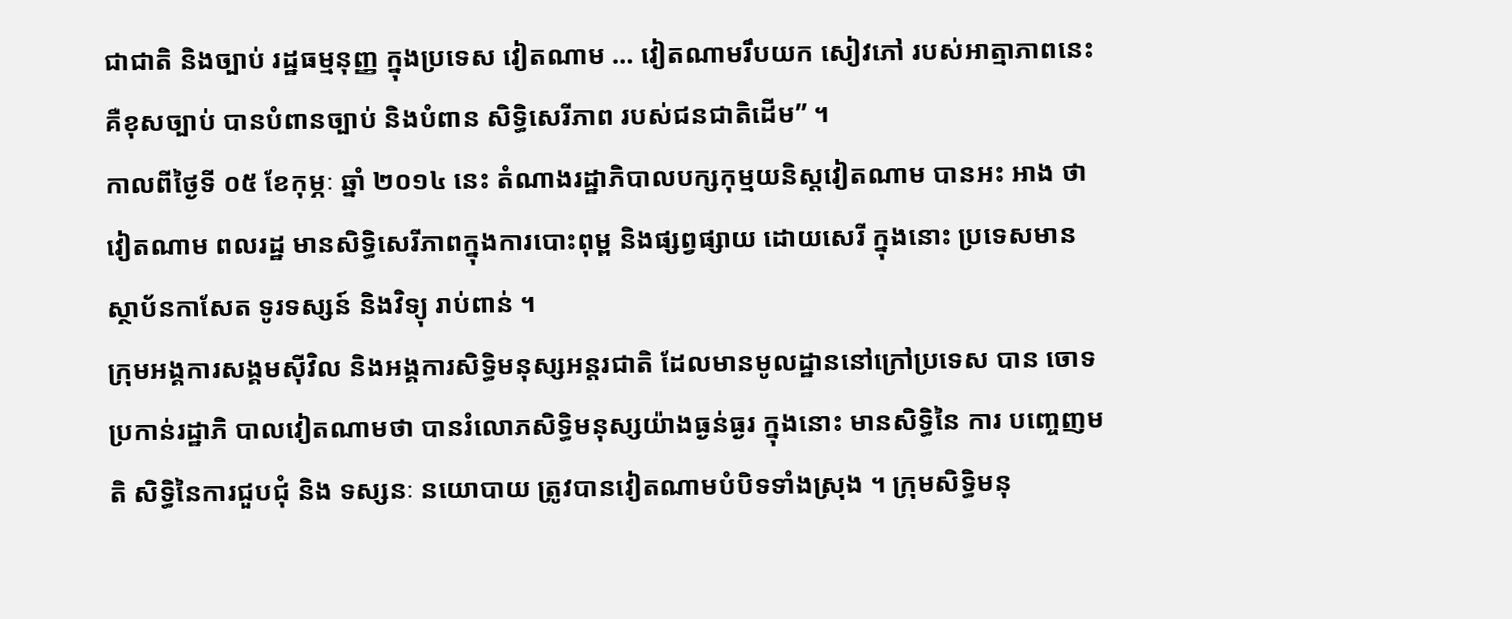ជាជាតិ និងច្បាប់ រដ្ឋធម្មនុញ្ញ ក្នុងប្រទេស វៀតណាម … វៀតណាមរឹបយក សៀវភៅ របស់អាត្មាភាពនេះ គឺខុសច្បាប់ បានបំពានច្បាប់ និងបំពាន សិទ្ធិសេរីភាព របស់ជនជាតិដើម” ។
កាលពីថ្ងៃទី ០៥ ខែកុម្ភៈ ឆ្នាំ ២០១៤ នេះ តំណាងរដ្ឋាភិបាលបក្សកុម្មយនិស្តវៀតណាម បានអះ អាង ថា វៀតណាម ពលរដ្ឋ មានសិទ្ធិសេរីភាពក្នុងការបោះពុម្ព និងផ្សព្វផ្សាយ ដោយសេរី ក្នុងនោះ ប្រទេសមាន ស្ថាប័នកាសែត ទូរទស្សន៍ និងវិទ្យុ រាប់ពាន់ ។
ក្រុមអង្គការសង្គមស៊ីវិល និងអង្គការសិទ្ធិមនុស្សអន្តរជាតិ ដែលមានមូលដ្ឋាននៅក្រៅប្រទេស បាន ចោទ ប្រកាន់រដ្ឋាភិ បាលវៀតណាមថា បានរំលោភសិទ្ធិមនុស្សយ៉ាងធ្ងន់ធ្ងរ ក្នុងនោះ មានសិទ្ធិនៃ ការ បញ្ចេញមតិ សិទ្ធិនៃការជួបជុំ និង ទស្សនៈ នយោបាយ ត្រូវបានវៀតណាមបំបិទទាំងស្រុង ។ ក្រុមសិទ្ធិមនុ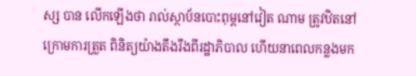ស្ស បាន លើកឡើងថា រាល់ស្ថាប័នបោះពុម្ពនៅវៀត ណាម ត្រូវឋិតនៅក្រោមការត្រួត ពិនិត្យយ៉ាងតឹងរឹងពីរដ្ឋាភិបាល ហើយនាពេលកន្លងមក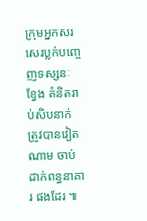ក្រុមអ្នកសរសេរប្លក់បញ្ចេញទស្សនៈ ខ្វែង គំនិតរាប់សិបនាក់ ត្រូវបានវៀតណាម ចាប់ដាក់ពន្ធនាគារ ផងដែរ ៕